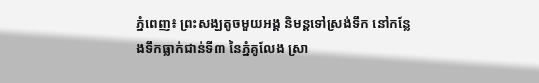ភ្នំពេញ៖ ព្រះសង្ឃតូចមួយអង្គ និមន្តទៅស្រង់ទឹក នៅកន្លែងទឹកធ្លាក់ជាន់ទី៣ នៃភ្នំគូលែង ស្រា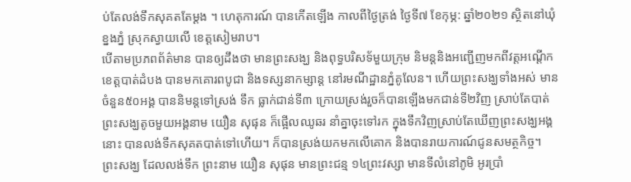ប់តែលង់ទឹកសុគតតែម្ដង ។ ហេតុការណ៍ បានកើតឡើង កាលពីថ្ងៃត្រង់ ថ្ងៃទី៧ ខែកុម្ភ: ឆ្នាំ២០២១ ស្ថិតនៅឃុំខ្នងភ្នំ ស្រុកស្វាយលើ ខេត្តសៀមរាប។
បើតាមប្រភពព័ត៌មាន បានឲ្យដឹងថា មានព្រះសង្ឃ និងពុទ្ធបរិសទ័មួយក្រុម និមន្តនិងអញ្ជើញមកពីវត្តអណ្តើក ខេត្តបាត់ដំបង បានមកគោរពបូជា និងទស្សនាកម្សាន្ត នៅរមណីដ្ឋានភ្នំគូលែន។ ហើយព្រះសង្ឃទាំងអស់ មានចំនួន៥០អង្គ បាននិមន្តទៅស្រង់ ទឹក ធ្លាក់ជាន់ទី៣ ក្រោយស្រង់រួចក៏បានឡើងមកជាន់ទី២វិញ ស្រាប់តែបាត់ព្រះសង្ឃតូចមួយអង្គនាម យឿន សុផុន ក៏ផ្អើលឈូឆរ នាំគ្នាចុះទៅរក ក្នុងទឹកវិញស្រាប់តែឃើញព្រះសង្ឃអង្គនោះ បានលង់ទឹកសុគតបាត់ទៅហើយ។ ក៏បានស្រង់យកមកលើគោក និងបានរាយការណ៍ជូនសមត្ថកិច្ច។
ព្រះសង្ឃ ដែលលង់ទឹក ព្រះនាម យឿន សុផុន មានព្រះជន្ម ១៤ព្រះវស្សា មានទីលំនៅភូមិ អូរប្រាំ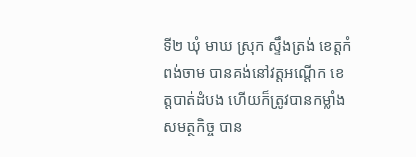ទី២ ឃុំ មាឃ ស្រុក ស្ទឹងត្រង់ ខេត្តកំពង់ចាម បានគង់នៅវត្តអណ្តើក ខេត្តបាត់ដំបង ហើយក៏ត្រូវបានកម្លាំងសមត្ថកិច្ច បាន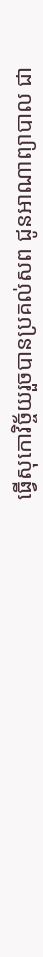ធ្វើសុកោវិច្ច័យរួចបានប្រគល់សព ជូនអាណាព្យាបាល ជា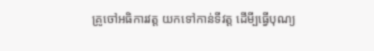គ្រូចៅអធិការវត្ត យកទៅកាន់ទីវត្ត ដើមី្បធ្វើបុណ្យ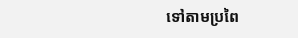ទៅតាមប្រពៃ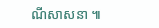ណីសាសនា ៕